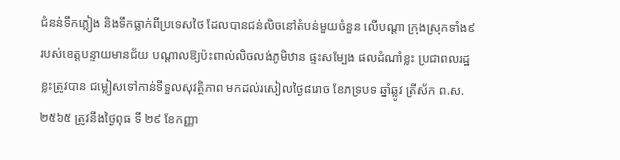ជំនន់ទឹកភ្លៀង និងទឹកធ្លាក់ពីប្រទេសថៃ ដែលបានជន់លិចនៅតំបន់មួយចំនួន លើបណ្តា ក្រុងស្រុកទាំង៩ របស់ខេត្តបន្ទាយមានជ័យ បណ្តាលឱ្យប៉ះពាល់លិចលង់ភូមិឋាន ផ្ទះសម្បែង ផលដំណាំខ្លះ ប្រជាពលរដ្ឋខ្លះត្រូវបាន ជម្លៀសទៅកាន់ទីទួលសុវត្ថិភាព មកដល់រសៀលថ្ងៃ៨រោច ខែភទ្របទ ឆ្នាំឆ្លូវ ត្រីស័ក ព.ស. ២៥៦៥ ត្រូវនឹងថ្ងៃពុធ ទី ២៩ ខែកញ្ញា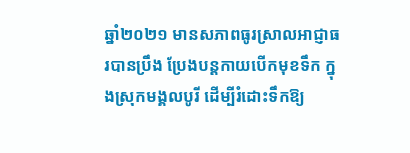ឆ្នាំ២០២១ មានសភាពធូរស្រាលអាជ្ញាធរបានប្រឹង ប្រែងបន្តកាយបើកមុខទឹក ក្នុងស្រុកមង្គលបូរី ដើម្បីរំដោះទឹកឱ្យ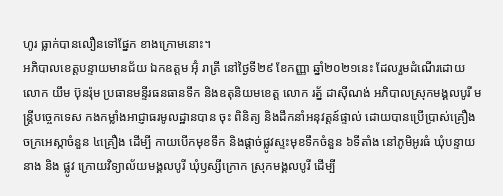ហូរ ធ្លាក់បានលឿនទៅផ្នែក ខាងក្រោមនោះ។
អភិបាលខេត្តបន្ទាយមានជ័យ ឯកឧត្តម អ៊ុំ រាត្រី នៅថ្ងៃទី២៩ ខែកញ្ញា ឆ្នាំ២០២១នេះ ដែលរួមដំណើរដោយ លោក យឹម ប៊ុនរ៉ុម ប្រធានមន្ទីរធនធានទឹក និងឧតុនិយមខេត្ត លោក រត្ន័ ដាស៊ីណង់ អភិបាលស្រុកមង្គលបូរី មន្ត្រីបច្ចេកទេស កងកម្លាំងអាជ្ញាធរមូលដ្ឋានបាន ចុះ ពិនិត្យ និងដឹកនាំអនុវត្តន៍ផ្ទាល់ ដោយបានប្រើប្រាស់គ្រឿងចក្រអេស្កាចំនួន ៤គ្រឿង ដើម្បី កាយបើកមុខទឹក និងផ្តាច់ផ្លូវស្ទះមុខទឹកចំនួន ៦ទីតាំង នៅភូមិអូរធំ ឃុំបន្ទាយនាង និង ផ្លូវ ក្រោយវិទ្យាល័យមង្គលបូរី ឃុំឫស្សីក្រោក ស្រុកមង្គលបូរី ដើម្បី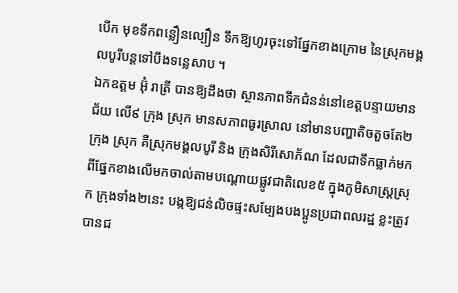បើក មុខទឹកពន្លឿនល្បឿន ទឹកឱ្យហូរចុះទៅផ្នែកខាងក្រោម នៃស្រុកមង្គលបូរីបន្តទៅបឹងទន្លេសាប ។
ឯកឧត្តម អ៊ុំ រាត្រី បានឱ្យដឹងថា ស្ថានភាពទឹកជំនន់នៅខេត្តបន្ទាយមានជ័យ លើ៩ ក្រុង ស្រុក មានសភាពធូរស្រាល នៅមានបញ្ហាតិចតួចតែ២ក្រុង ស្រុក គឺស្រុកមង្គលបូរី និង ក្រុងសិរីសោភ័ណ ដែលជាទឹកធ្លាក់មកពីផ្នែកខាងលើមកចាល់តាមបណ្តោយផ្លូវជាតិលេខ៥ ក្នុងភូមិសាស្ត្រស្រុក ក្រុងទាំង២នេះ បង្កឱ្យជន់លិចផ្ទះសម្បែងបងប្អូនប្រជាពលរដ្ឋ ខ្លះត្រូវ បានជ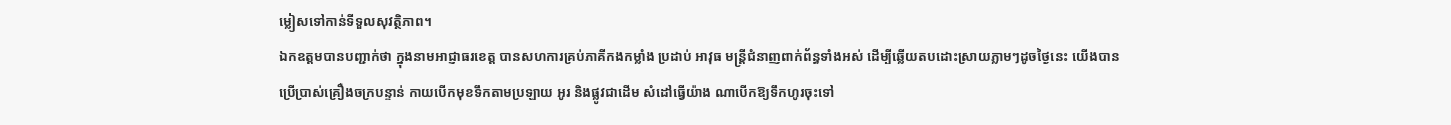ម្លៀសទៅកាន់ទីទួលសុវត្ថិភាព។
ឯកឧត្តមបានបញ្ជាក់ថា ក្នុងនាមអាជ្ញាធរខេត្ត បានសហការគ្រប់ភាគីកងកម្លាំង ប្រដាប់ អាវុធ មន្ត្រីជំនាញពាក់ព័ន្ធទាំងអស់ ដើម្បីឆ្លើយតបដោះស្រាយភ្លាមៗដូចថ្ងៃនេះ យើងបាន ប្រើប្រាស់គ្រឿងចក្របន្ទាន់ កាយបើកមុខទឹកតាមប្រឡាយ អូរ និងផ្លូវជាដើម សំដៅធ្វើយ៉ាង ណាបើកឱ្យទឹកហូរចុះទៅ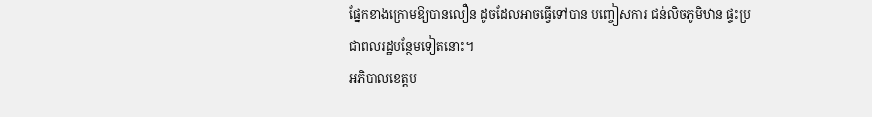ផ្នែកខាងក្រោមឱ្យបានលឿន ដូចដែលអាចធ្វើទៅបាន បញ្ចៀសការ ជន់លិចភូមិឋាន ផ្ទះប្រជាពលរដ្ឋបន្ថែមទៀតនោះ។
អភិបាលខេត្តប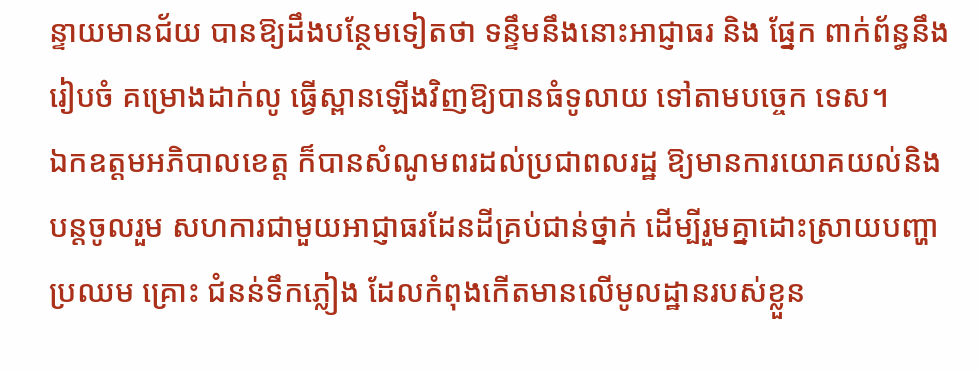ន្ទាយមានជ័យ បានឱ្យដឹងបន្ថែមទៀតថា ទន្ទឹមនឹងនោះអាជ្ញាធរ និង ផ្នែក ពាក់ព័ន្ធនឹង រៀបចំ គម្រោងដាក់លូ ធ្វើស្ពានឡើងវិញឱ្យបានធំទូលាយ ទៅតាមបច្ចេក ទេស។
ឯកឧត្តមអភិបាលខេត្ត ក៏បានសំណូមពរដល់ប្រជាពលរដ្ឋ ឱ្យមានការយោគយល់និង បន្តចូលរួម សហការជាមួយអាជ្ញាធរដែនដីគ្រប់ជាន់ថ្នាក់ ដើម្បីរួមគ្នាដោះស្រាយបញ្ហាប្រឈម គ្រោះ ជំនន់ទឹកភ្លៀង ដែលកំពុងកើតមានលើមូលដ្ឋានរបស់ខ្លួន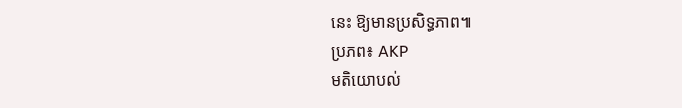នេះ ឱ្យមានប្រសិទ្ធភាព៕
ប្រភព៖ AKP
មតិយោបល់